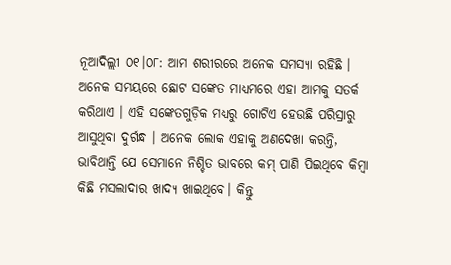ନୂଆଦିଲ୍ଲୀ ୦୧।୦୮: ଆମ ଶରୀରରେ ଅନେକ ସମସ୍ୟା ରହିଛି । ଅନେକ ସମୟରେ ଛୋଟ ସଙ୍କେତ ମାଧ୍ୟମରେ ଏହା ଆମକୁ ସତର୍କ କରିଥାଏ । ଏହି ସଙ୍କେତଗୁଡ଼ିକ ମଧ୍ୟରୁ ଗୋଟିଏ ହେଉଛି ପରିସ୍ରାରୁ ଆସୁଥିବା ଦୁର୍ଗନ୍ଧ । ଅନେକ ଲୋକ ଏହାକୁ ଅଣଦେଖା କରନ୍ତି, ଭାବିଥାନ୍ତି ଯେ ସେମାନେ ନିଶ୍ଚିତ ଭାବରେ କମ୍ ପାଣି ପିଇଥିବେ କିମ୍ବା କିଛି ମସଲାଦାର ଖାଦ୍ୟ ଖାଇଥିବେ। କିନ୍ତୁ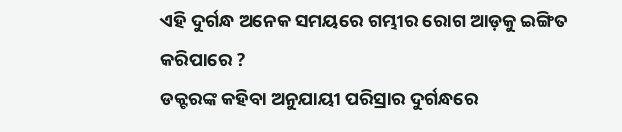ଏହି ଦୁର୍ଗନ୍ଧ ଅନେକ ସମୟରେ ଗମ୍ଭୀର ରୋଗ ଆଡ଼କୁ ଇଙ୍ଗିତ କରିପାରେ ?
ଡକ୍ଟରଙ୍କ କହିବା ଅନୁଯାୟୀ ପରିସ୍ରାର ଦୁର୍ଗନ୍ଧରେ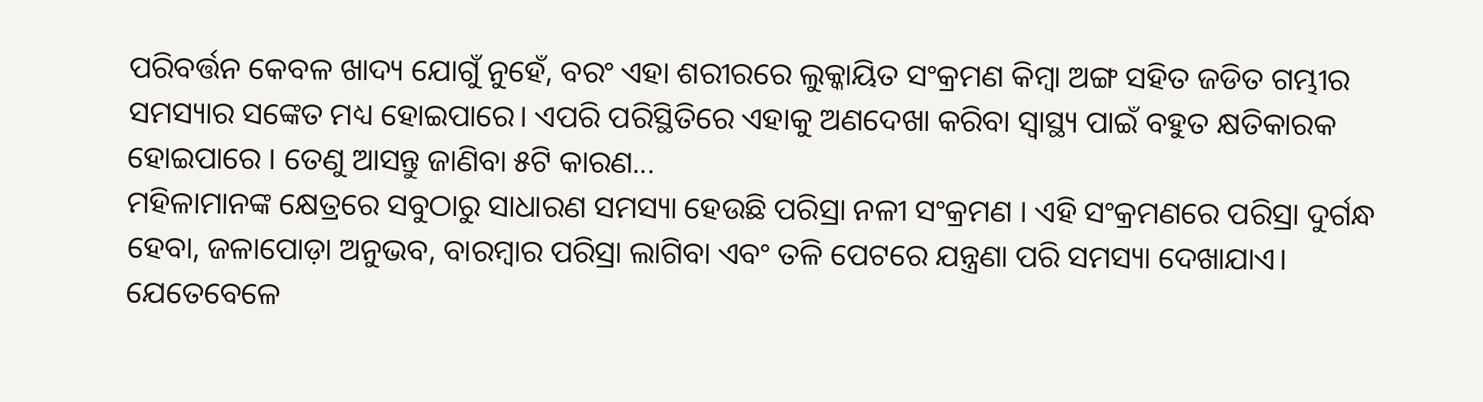ପରିବର୍ତ୍ତନ କେବଳ ଖାଦ୍ୟ ଯୋଗୁଁ ନୁହେଁ, ବରଂ ଏହା ଶରୀରରେ ଲୁକ୍କାୟିତ ସଂକ୍ରମଣ କିମ୍ବା ଅଙ୍ଗ ସହିତ ଜଡିତ ଗମ୍ଭୀର ସମସ୍ୟାର ସଙ୍କେତ ମଧ୍ୟ ହୋଇପାରେ। ଏପରି ପରିସ୍ଥିତିରେ ଏହାକୁ ଅଣଦେଖା କରିବା ସ୍ୱାସ୍ଥ୍ୟ ପାଇଁ ବହୁତ କ୍ଷତିକାରକ ହୋଇପାରେ । ତେଣୁ ଆସନ୍ତୁ ଜାଣିବା ୫ଟି କାରଣ...
ମହିଳାମାନଙ୍କ କ୍ଷେତ୍ରରେ ସବୁଠାରୁ ସାଧାରଣ ସମସ୍ୟା ହେଉଛି ପରିସ୍ରା ନଳୀ ସଂକ୍ରମଣ । ଏହି ସଂକ୍ରମଣରେ ପରିସ୍ରା ଦୁର୍ଗନ୍ଧ ହେବା, ଜଳାପୋଡ଼ା ଅନୁଭବ, ବାରମ୍ବାର ପରିସ୍ରା ଲାଗିବା ଏବଂ ତଳି ପେଟରେ ଯନ୍ତ୍ରଣା ପରି ସମସ୍ୟା ଦେଖାଯାଏ। ଯେତେବେଳେ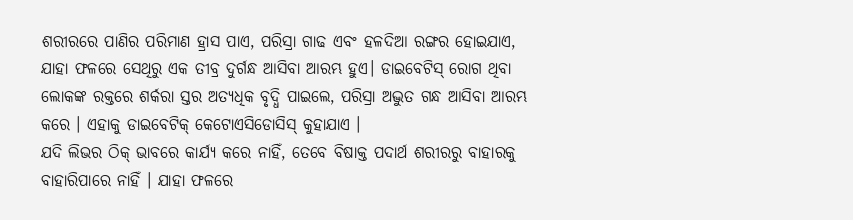ଶରୀରରେ ପାଣିର ପରିମାଣ ହ୍ରାସ ପାଏ, ପରିସ୍ରା ଗାଢ ଏବଂ ହଳଦିଆ ରଙ୍ଗର ହୋଇଯାଏ, ଯାହା ଫଳରେ ସେଥିରୁ ଏକ ତୀବ୍ର ଦୁର୍ଗନ୍ଧ ଆସିବା ଆରମ୍ଭ ହୁଏ। ଡାଇବେଟିସ୍ ରୋଗ ଥିବା ଲୋକଙ୍କ ରକ୍ତରେ ଶର୍କରା ସ୍ତର ଅତ୍ୟଧିକ ବୃଦ୍ଧି ପାଇଲେ, ପରିସ୍ରା ଅଦ୍ଭୁତ ଗନ୍ଧ ଆସିବା ଆରମ୍ଭ କରେ । ଏହାକୁ ଡାଇବେଟିକ୍ କେଟୋଏସିଡୋସିସ୍ କୁହାଯାଏ ।
ଯଦି ଲିଭର ଠିକ୍ ଭାବରେ କାର୍ଯ୍ୟ କରେ ନାହିଁ, ତେବେ ବିଷାକ୍ତ ପଦାର୍ଥ ଶରୀରରୁ ବାହାରକୁ ବାହାରିପାରେ ନାହିଁ । ଯାହା ଫଳରେ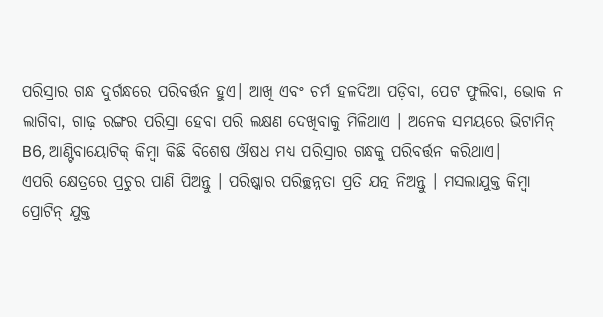ପରିସ୍ରାର ଗନ୍ଧ ଦୁର୍ଗନ୍ଧରେ ପରିବର୍ତ୍ତନ ହୁଏ। ଆଖି ଏବଂ ଚର୍ମ ହଳଦିଆ ପଡ଼ିବା, ପେଟ ଫୁଲିବା, ଭୋକ ନ ଲାଗିବା, ଗାଢ଼ ରଙ୍ଗର ପରିସ୍ରା ହେବା ପରି ଲକ୍ଷଣ ଦେଖିବାକୁ ମିଳିଥାଏ । ଅନେକ ସମୟରେ ଭିଟାମିନ୍ B6, ଆଣ୍ଟିବାୟୋଟିକ୍ କିମ୍ବା କିଛି ବିଶେଷ ଔଷଧ ମଧ୍ୟ ପରିସ୍ରାର ଗନ୍ଧକୁ ପରିବର୍ତ୍ତନ କରିଥାଏ।
ଏପରି କ୍ଷେତ୍ରରେ ପ୍ରଚୁର ପାଣି ପିଅନ୍ତୁ । ପରିଷ୍କାର ପରିଚ୍ଛନ୍ନତା ପ୍ରତି ଯତ୍ନ ନିଅନ୍ତୁ । ମସଲାଯୁକ୍ତ କିମ୍ବା ପ୍ରୋଟିନ୍ ଯୁକ୍ତ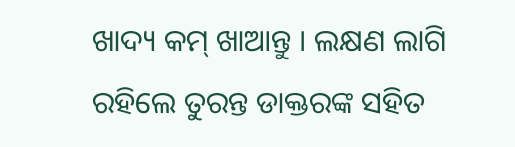ଖାଦ୍ୟ କମ୍ ଖାଆନ୍ତୁ । ଲକ୍ଷଣ ଲାଗି ରହିଲେ ତୁରନ୍ତ ଡାକ୍ତରଙ୍କ ସହିତ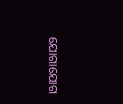ଯୋଗାଯୋଗ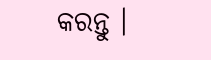କରନ୍ତୁ ।